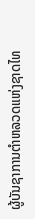ຜູ້ບັນຊາການຕຳຫລວດແຫ່ງຊາດໄທ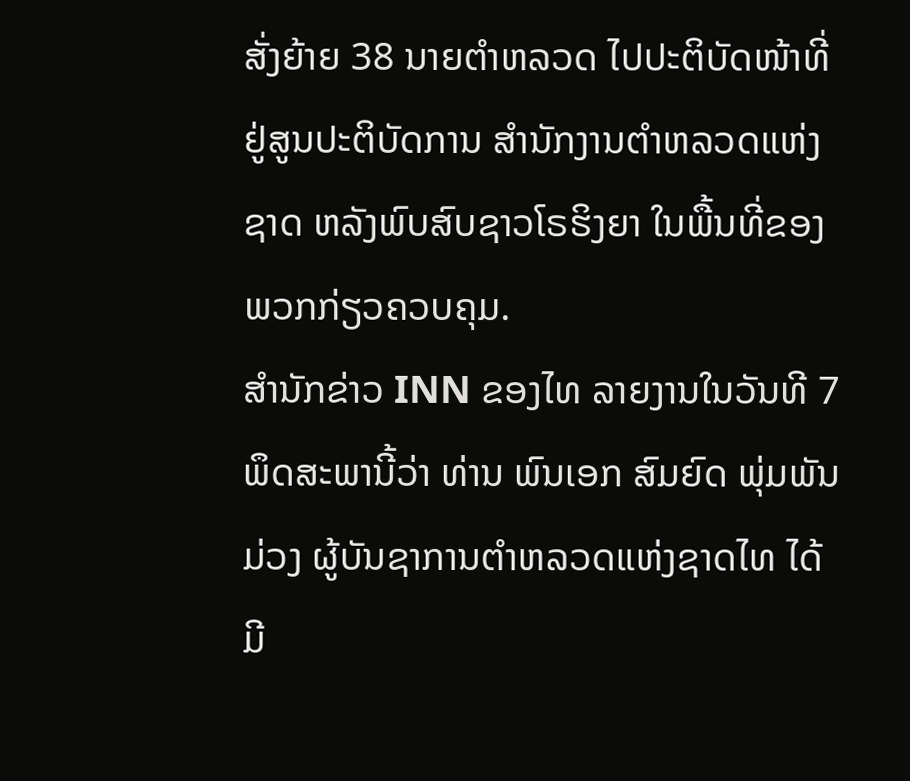ສັ່ງຍ້າຍ 38 ນາຍຕຳຫລວດ ໄປປະຕິບັດໜ້າທີ່ຢູ່ສູນປະຕິບັດການ ສຳນັກງານຕຳຫລວດແຫ່ງຊາດ ຫລັງພົບສົບຊາວໂຣຮິງຍາ ໃນພື້ນທີ່ຂອງພວກກ່ຽວຄວບຄຸມ.
ສຳນັກຂ່າວ INN ຂອງໄທ ລາຍງານໃນວັນທີ 7 ພຶດສະພານີ້ວ່າ ທ່ານ ພົນເອກ ສົມຍົດ ພຸ່ມພັນມ່ວງ ຜູ້ບັນຊາການຕຳຫລວດແຫ່ງຊາດໄທ ໄດ້ມີ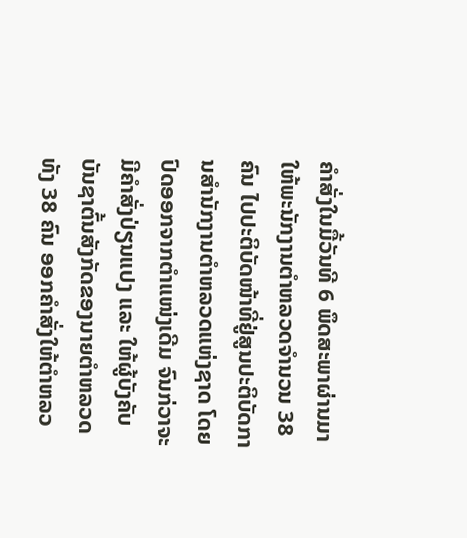ຄຳສັ່ງໃນມື້ວັນທີ 6 ພຶດສະພາຜ່ານມາ ໃຫ້ພະນັກງານຕຳຫລວດຈຳນວນ 38 ຄົນ ໄປປະຕິບັດໜ້າທີ່ຢູ່ສູນປະຕິບັດການສຳນັກງານຕຳຫລວດແຫ່ງຊາດ ໂດຍປົດອອກຈາກຕຳແໜ່ງເດີມ ຈົນກ່ວາຈະມີຄຳສັ່ງປ່ຽນແປງ ແລະ ໃຫ້ຜູ້ບັງຄັບບັນຊາຕົ້ນສັງກັດຂອງນາຍຕຳຫລວດທັງ 38 ຄົນ ອອກຄຳສັ່ງໃຫ້ຕຳຫລວ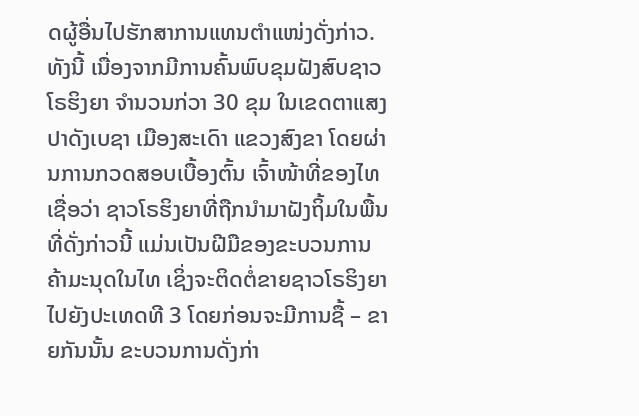ດຜູ້ອື່ນໄປຮັກສາການແທນຕຳແໜ່ງດັ່ງກ່າວ.
ທັງນີ້ ເນື່ອງຈາກມີການຄົ້ນພົບຂຸມຝັງສົບຊາວໂຣຮິງຍາ ຈຳນວນກ່ວາ 30 ຂຸມ ໃນເຂດຕາແສງປາດັງເບຊາ ເມືອງສະເດົາ ແຂວງສົງຂາ ໂດຍຜ່ານການກວດສອບເບື້ອງຕົ້ນ ເຈົ້າໜ້າທີ່ຂອງໄທເຊື່ອວ່າ ຊາວໂຣຮິງຍາທີ່ຖືກນຳມາຝັງຖິ້ມໃນພື້ນທີ່ດັ່ງກ່າວນີ້ ແມ່ນເປັນຝີມືຂອງຂະບວນການຄ້າມະນຸດໃນໄທ ເຊິ່ງຈະຕິດຕໍ່ຂາຍຊາວໂຣຮິງຍາໄປຍັງປະເທດທີ 3 ໂດຍກ່ອນຈະມີການຊື້ – ຂາຍກັນນັ້ນ ຂະບວນການດັ່ງກ່າ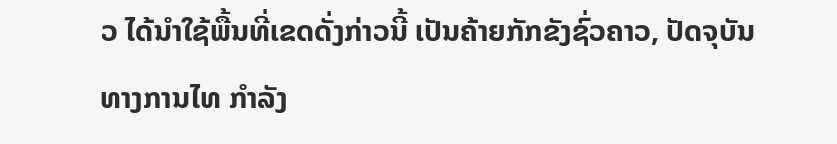ວ ໄດ້ນຳໃຊ້ພື້ນທີ່ເຂດດັ່ງກ່າວນີ້ ເປັນຄ້າຍກັກຂັງຊົ່ວຄາວ, ປັດຈຸບັນ ທາງການໄທ ກຳລັງ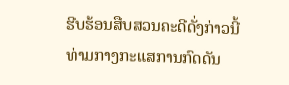ຮີບຮ້ອນສືບສວນຄະດີດັ່ງກ່າວນີ້ ທ່າມກາງກະແສການກົດດັນ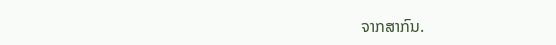ຈາກສາກົນ.